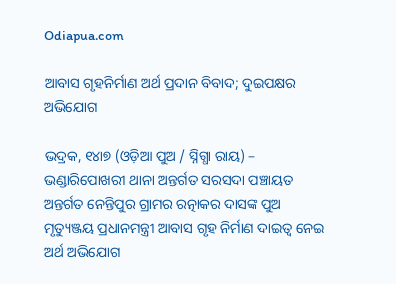Odiapua.com

ଆବାସ ଗୃହନିର୍ମାଣ ଅର୍ଥ ପ୍ରଦାନ ବିବାଦ; ଦୁଇପକ୍ଷର ଅଭିଯୋଗ

ଭଦ୍ରକ, ୧୪ା୭ (ଓଡ଼ିଆ ପୁଅ / ସ୍ନିଗ୍ଧା ରାୟ) – ଭଣ୍ଡାରିପୋଖରୀ ଥାନା ଅନ୍ତର୍ଗତ ସରସଦା ପଞ୍ଚାୟତ ଅନ୍ତର୍ଗତ ନେନ୍ତିପୁର ଗ୍ରାମର ରତ୍ନାକର ଦାସଙ୍କ ପୁଅ ମୃତ୍ୟୁଞ୍ଜୟ ପ୍ରଧାନମନ୍ତ୍ରୀ ଆବାସ ଗୃହ ନିର୍ମାଣ ଦାଇତ୍ୱ ନେଇ ଅର୍ଥ ଅଭିଯୋଗ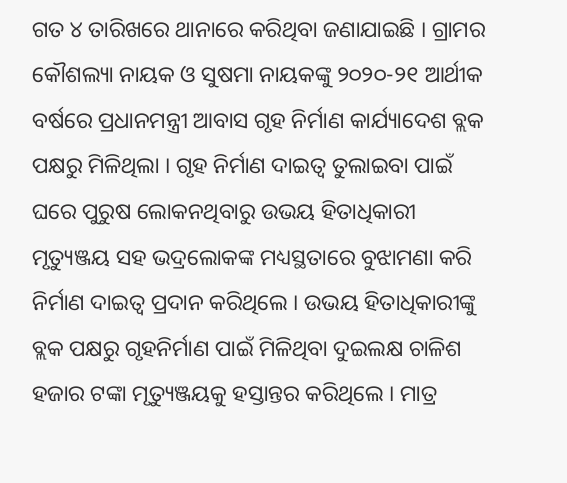ଗତ ୪ ତାରିଖରେ ଥାନାରେ କରିଥିବା ଜଣାଯାଇଛି । ଗ୍ରାମର କୌଶଲ୍ୟା ନାୟକ ଓ ସୁଷମା ନାୟକଙ୍କୁ ୨୦୨୦-୨୧ ଆର୍ଥୀକ ବର୍ଷରେ ପ୍ରଧାନମନ୍ତ୍ରୀ ଆବାସ ଗୃହ ନିର୍ମାଣ କାର୍ଯ୍ୟାଦେଶ ବ୍ଲକ ପକ୍ଷରୁ ମିଳିଥିଲା । ଗୃହ ନିର୍ମାଣ ଦାଇତ୍ୱ ତୁଲାଇବା ପାଇଁ ଘରେ ପୁରୁଷ ଲୋକନଥିବାରୁ ଉଭୟ ହିତାଧିକାରୀ ମୃତ୍ୟୁଞ୍ଜୟ ସହ ଭଦ୍ରଲୋକଙ୍କ ମଧ୍ୟସ୍ଥତାରେ ବୁଝାମଣା କରି ନିର୍ମାଣ ଦାଇତ୍ୱ ପ୍ରଦାନ କରିଥିଲେ । ଉଭୟ ହିତାଧିକାରୀଙ୍କୁ ବ୍ଲକ ପକ୍ଷରୁ ଗୃହନିର୍ମାଣ ପାଇଁ ମିଳିଥିବା ଦୁଇଲକ୍ଷ ଚାଳିଶ ହଜାର ଟଙ୍କା ମୃତ୍ୟୁଞ୍ଜୟକୁ ହସ୍ତାନ୍ତର କରିଥିଲେ । ମାତ୍ର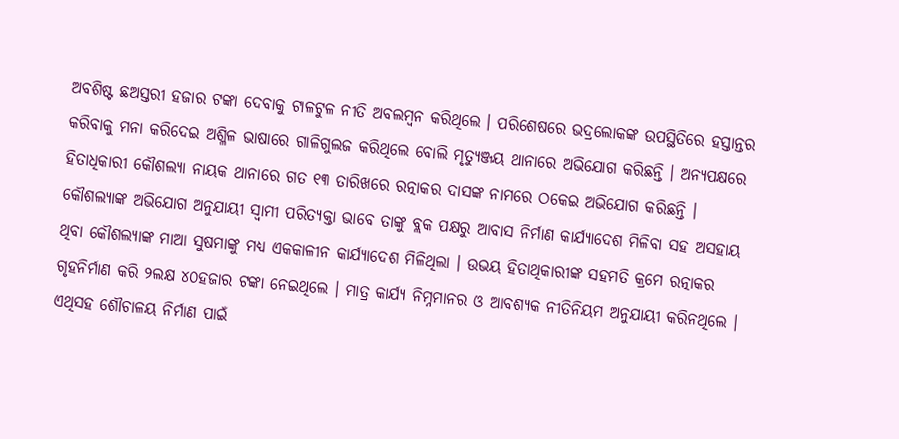ଅବଶିଷ୍ଟ ଛଅସ୍ତରୀ ହଜାର ଟଙ୍କା ଦେବାକୁ ଟାଳଟୁଳ ନୀତି ଅବଲମ୍ବନ କରିଥିଲେ । ପରିଶେଷରେ ଭଦ୍ରଲୋକଙ୍କ ଉପସ୍ଥିତିରେ ହସ୍ତାନ୍ତର କରିବାକୁ ମନା କରିଦେଇ ଅଶ୍ଳିଳ ଭାଷାରେ ଗାଳିଗୁଲଜ କରିଥିଲେ ବୋଲି ମୃତ୍ୟୁଞ୍ଜୟ ଥାନାରେ ଅଭିଯୋଗ କରିଛନ୍ତି । ଅନ୍ୟପକ୍ଷରେ ହିତାଧିକାରୀ କୌଶଲ୍ୟା ନାୟକ ଥାନାରେ ଗତ ୧୩ ତାରିଖରେ ରତ୍ନାକର ଦାସଙ୍କ ନାମରେ ଠକେଇ ଅଭିଯୋଗ କରିଛନ୍ତି । କୌଶଲ୍ୟାଙ୍କ ଅଭିଯୋଗ ଅନୁଯାୟୀ ସ୍ୱାମୀ ପରିତ୍ୟକ୍ତା ଭାବେ ତାଙ୍କୁ ବ୍ଲକ ପକ୍ଷରୁ ଆବାସ ନିର୍ମାଣ କାର୍ଯ୍ୟାଦେଶ ମିଳିବା ସହ ଅସହାୟ ଥିବା କୌଶଲ୍ୟାଙ୍କ ମାଆ ସୁଷମାଙ୍କୁ ମଧ୍ୟ ଏକକାଳୀନ କାର୍ଯ୍ୟାଦେଶ ମିଳିଥିଲା । ଉଭୟ ହିତାଥିକାରୀଙ୍କ ସହମତି କ୍ରମେ ରତ୍ନାକର ଗୃହନିର୍ମାଣ କରି ୨ଲକ୍ଷ ୪୦ହଜାର ଟଙ୍କା ନେଇଥିଲେ । ମାତ୍ର କାର୍ଯ୍ୟ ନିମ୍ନମାନର ଓ ଆବଶ୍ୟକ ନୀତିନିୟମ ଅନୁଯାୟୀ କରିନଥିଲେ । ଏଥିସହ ଶୌଚାଳୟ ନିର୍ମାଣ ପାଇଁ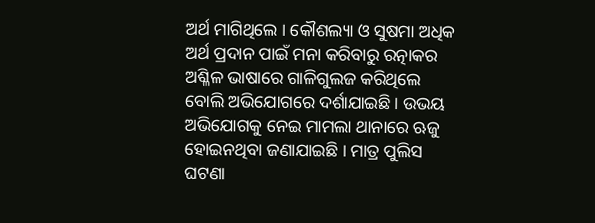ଅର୍ଥ ମାଗିଥିଲେ । କୌଶଲ୍ୟା ଓ ସୁଷମା ଅଧିକ ଅର୍ଥ ପ୍ରଦାନ ପାଇଁ ମନା କରିବାରୁ ରତ୍ନାକର ଅଶ୍ଳିଳ ଭାଷାରେ ଗାଳିଗୁଲଜ କରିଥିଲେ ବୋଲି ଅଭିଯୋଗରେ ଦର୍ଶାଯାଇଛି । ଉଭୟ ଅଭିଯୋଗକୁ ନେଇ ମାମଲା ଥାନାରେ ଋଜୁ ହୋଇନଥିବା ଜଣାଯାଇଛି । ମାତ୍ର ପୁଲିସ ଘଟଣା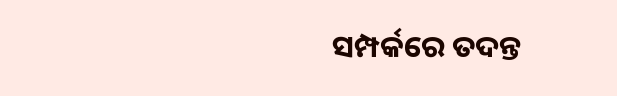ସମ୍ପର୍କରେ ତଦନ୍ତ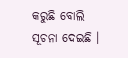କରୁଛି ବୋଲି ସୂଚନା ଦେଇଛି ।